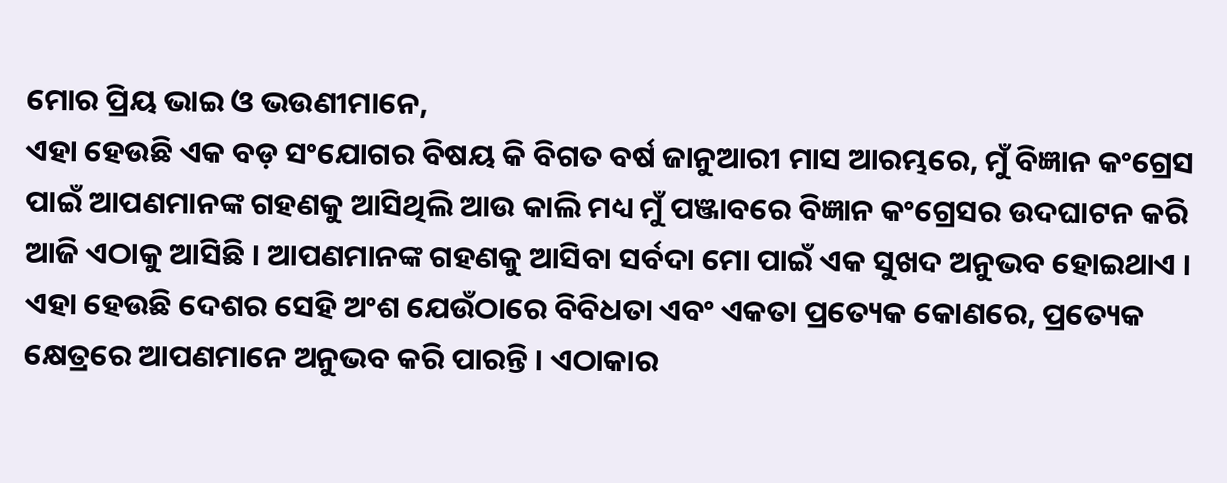ମୋର ପ୍ରିୟ ଭାଇ ଓ ଭଉଣୀମାନେ,
ଏହା ହେଉଛି ଏକ ବଡ଼ ସଂଯୋଗର ବିଷୟ କି ବିଗତ ବର୍ଷ ଜାନୁଆରୀ ମାସ ଆରମ୍ଭରେ, ମୁଁ ବିଜ୍ଞାନ କଂଗ୍ରେସ ପାଇଁ ଆପଣମାନଙ୍କ ଗହଣକୁ ଆସିଥିଲି ଆଉ କାଲି ମଧ୍ୟ ମୁଁ ପଞ୍ଜାବରେ ବିଜ୍ଞାନ କଂଗ୍ରେସର ଉଦଘାଟନ କରି ଆଜି ଏଠାକୁ ଆସିଛି । ଆପଣମାନଙ୍କ ଗହଣକୁ ଆସିବା ସର୍ବଦା ମୋ ପାଇଁ ଏକ ସୁଖଦ ଅନୁଭବ ହୋଇଥାଏ । ଏହା ହେଉଛି ଦେଶର ସେହି ଅଂଶ ଯେଉଁଠାରେ ବିବିଧତା ଏବଂ ଏକତା ପ୍ରତ୍ୟେକ କୋଣରେ, ପ୍ରତ୍ୟେକ କ୍ଷେତ୍ରରେ ଆପଣମାନେ ଅନୁଭବ କରି ପାରନ୍ତି । ଏଠାକାର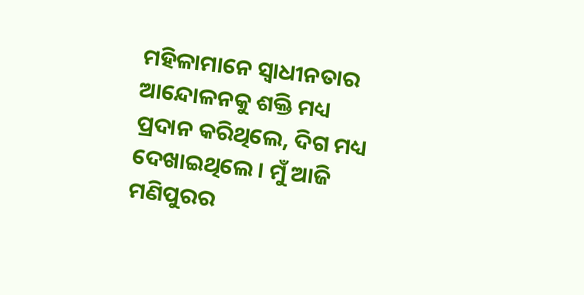ମହିଳାମାନେ ସ୍ୱାଧୀନତାର ଆନ୍ଦୋଳନକୁ ଶକ୍ତି ମଧ୍ୟ ପ୍ରଦାନ କରିଥିଲେ, ଦିଗ ମଧ୍ୟ ଦେଖାଇଥିଲେ । ମୁଁ ଆଜି ମଣିପୁରର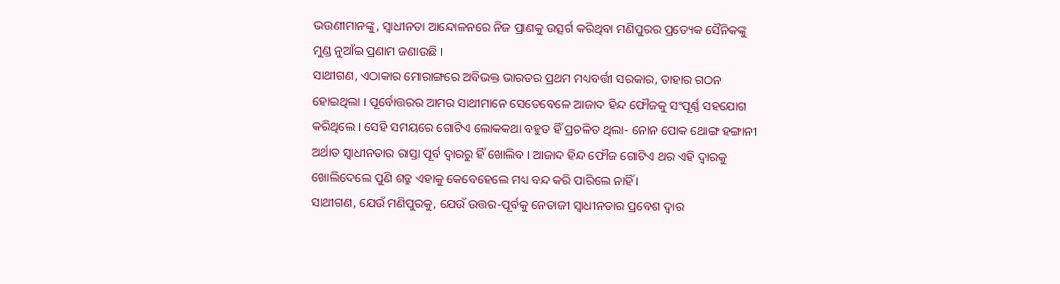ଭଉଣୀମାନଙ୍କୁ, ସ୍ୱାଧୀନତା ଆନ୍ଦୋଳନରେ ନିଜ ପ୍ରାଣକୁ ଉତ୍ସର୍ଗ କରିଥିବା ମଣିପୁରର ପ୍ରତ୍ୟେକ ସୈନିକଙ୍କୁ ମୁଣ୍ଡ ନୁଆଁଇ ପ୍ରଣାମ ଜଣାଉଛି ।
ସାଥୀଗଣ, ଏଠାକାର ମୋରାଙ୍ଗରେ ଅବିଭକ୍ତ ଭାରତର ପ୍ରଥମ ମଧ୍ୟବର୍ତ୍ତୀ ସରକାର, ତାହାର ଗଠନ ହୋଇଥିଲା । ପୂର୍ବୋତ୍ତରର ଆମର ସାଥୀମାନେ ସେତେବେଳେ ଆଜାଦ ହିନ୍ଦ ଫୌଜକୁ ସଂପୂର୍ଣ୍ଣ ସହଯୋଗ କରିଥିଲେ । ସେହି ସମୟରେ ଗୋଟିଏ ଲୋକକଥା ବହୁତ ହିଁ ପ୍ରଚଳିତ ଥିଲା- ନୋନ ପୋକ ଥୋଙ୍ଗ ହଙ୍ଗାନୀ ଅର୍ଥାତ ସ୍ୱାଧୀନତାର ରାସ୍ତା ପୂର୍ବ ଦ୍ୱାରରୁ ହିଁ ଖୋଲିବ । ଆଜାଦ ହିନ୍ଦ ଫୌଜ ଗୋଟିଏ ଥର ଏହି ଦ୍ୱାରକୁ ଖୋଲିଦେଲେ ପୁଣି ଶତ୍ରୁ ଏହାକୁ କେବେହେଲେ ମଧ୍ୟ ବନ୍ଦ କରି ପାରିଲେ ନାହିଁ ।
ସାଥୀଗଣ, ଯେଉଁ ମଣିପୁରକୁ, ଯେଉଁ ଉତ୍ତର-ପୂର୍ବକୁ ନେତାଜୀ ସ୍ୱାଧୀନତାର ପ୍ରବେଶ ଦ୍ୱାର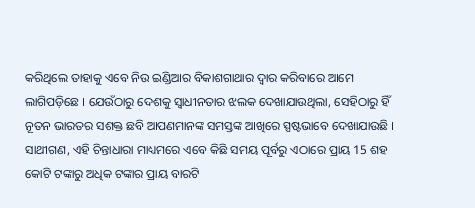କରିଥିଲେ ତାହାକୁ ଏବେ ନିଉ ଇଣ୍ଡିଆର ବିକାଶଗାଥାର ଦ୍ୱାର କରିବାରେ ଆମେ ଲାଗିପଡ଼ିଛେ । ଯେଉଁଠାରୁ ଦେଶକୁ ସ୍ୱାଧୀନତାର ଝଲକ ଦେଖାଯାଉଥିଲା, ସେହିଠାରୁ ହିଁ ନୂତନ ଭାରତର ସଶକ୍ତ ଛବି ଆପଣମାନଙ୍କ ସମସ୍ତଙ୍କ ଆଖିରେ ସ୍ପଷ୍ଟଭାବେ ଦେଖାଯାଉଛି ।
ସାଥୀଗଣ, ଏହି ଚିନ୍ତାଧାରା ମାଧ୍ୟମରେ ଏବେ କିଛି ସମୟ ପୂର୍ବରୁ ଏଠାରେ ପ୍ରାୟ 15 ଶହ କୋଟି ଟଙ୍କାରୁ ଅଧିକ ଟଙ୍କାର ପ୍ରାୟ ବାରଟି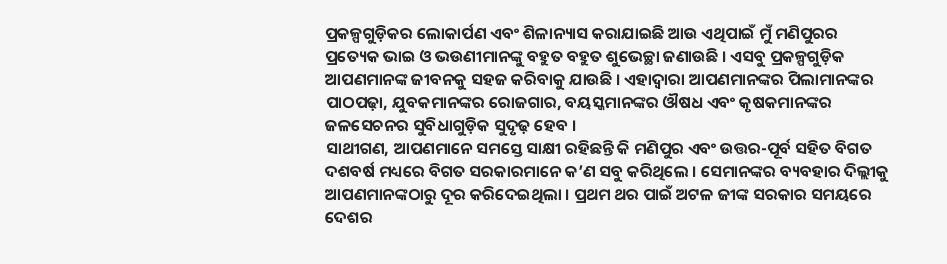ପ୍ରକଳ୍ପଗୁଡ଼ିକର ଲୋକାର୍ପଣ ଏବଂ ଶିଳାନ୍ୟାସ କରାଯାଇଛି ଆଉ ଏଥିପାଇଁ ମୁଁ ମଣିପୁରର ପ୍ରତ୍ୟେକ ଭାଇ ଓ ଭଉଣୀମାନଙ୍କୁ ବହୁତ ବହୁତ ଶୁଭେଚ୍ଛା ଜଣାଉଛି । ଏସବୁ ପ୍ରକଳ୍ପଗୁଡ଼ିକ ଆପଣମାନଙ୍କ ଜୀବନକୁ ସହଜ କରିବାକୁ ଯାଉଛି । ଏହାଦ୍ୱାରା ଆପଣମାନଙ୍କର ପିଲାମାନଙ୍କର ପାଠପଢ଼ା, ଯୁବକମାନଙ୍କର ରୋଜଗାର, ବୟସ୍କମାନଙ୍କର ଔଷଧ ଏବଂ କୃଷକମାନଙ୍କର ଜଳସେଚନର ସୁବିଧାଗୁଡ଼ିକ ସୁଦୃଢ଼ ହେବ ।
ସାଥୀଗଣ, ଆପଣମାନେ ସମସ୍ତେ ସାକ୍ଷୀ ରହିଛନ୍ତି କି ମଣିପୁର ଏବଂ ଉତ୍ତର-ପୂର୍ବ ସହିତ ବିଗତ ଦଶବର୍ଷ ମଧ୍ୟରେ ବିଗତ ସରକାରମାନେ କ’ଣ ସବୁ କରିଥିଲେ । ସେମାନଙ୍କର ବ୍ୟବହାର ଦିଲ୍ଲୀକୁ ଆପଣମାନଙ୍କଠାରୁ ଦୂର କରିଦେଇଥିଲା । ପ୍ରଥମ ଥର ପାଇଁ ଅଟଳ ଜୀଙ୍କ ସରକାର ସମୟରେ ଦେଶର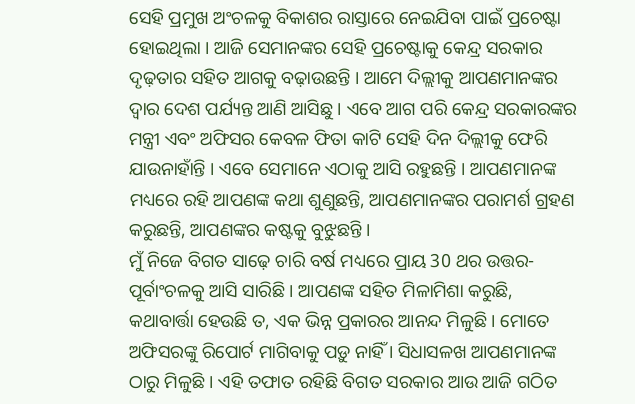ସେହି ପ୍ରମୁଖ ଅଂଚଳକୁ ବିକାଶର ରାସ୍ତାରେ ନେଇଯିବା ପାଇଁ ପ୍ରଚେଷ୍ଟା ହୋଇଥିଲା । ଆଜି ସେମାନଙ୍କର ସେହି ପ୍ରଚେଷ୍ଟାକୁ କେନ୍ଦ୍ର ସରକାର ଦୃଢ଼ତାର ସହିତ ଆଗକୁ ବଢ଼ାଉଛନ୍ତି । ଆମେ ଦିଲ୍ଲୀକୁ ଆପଣମାନଙ୍କର ଦ୍ୱାର ଦେଶ ପର୍ଯ୍ୟନ୍ତ ଆଣି ଆସିଛୁ । ଏବେ ଆଗ ପରି କେନ୍ଦ୍ର ସରକାରଙ୍କର ମନ୍ତ୍ରୀ ଏବଂ ଅଫିସର କେବଳ ଫିତା କାଟି ସେହି ଦିନ ଦିଲ୍ଲୀକୁ ଫେରି ଯାଉନାହାଁନ୍ତି । ଏବେ ସେମାନେ ଏଠାକୁ ଆସି ରହୁଛନ୍ତି । ଆପଣମାନଙ୍କ ମଧ୍ୟରେ ରହି ଆପଣଙ୍କ କଥା ଶୁଣୁଛନ୍ତି, ଆପଣମାନଙ୍କର ପରାମର୍ଶ ଗ୍ରହଣ କରୁଛନ୍ତି, ଆପଣଙ୍କର କଷ୍ଟକୁ ବୁଝୁଛନ୍ତି ।
ମୁଁ ନିଜେ ବିଗତ ସାଢ଼େ ଚାରି ବର୍ଷ ମଧ୍ୟରେ ପ୍ରାୟ 30 ଥର ଉତ୍ତର-ପୂର୍ବାଂଚଳକୁ ଆସି ସାରିଛି । ଆପଣଙ୍କ ସହିତ ମିଳାମିଶା କରୁଛି, କଥାବାର୍ତ୍ତା ହେଉଛି ତ, ଏକ ଭିନ୍ନ ପ୍ରକାରର ଆନନ୍ଦ ମିଳୁଛି । ମୋତେ ଅଫିସରଙ୍କୁ ରିପୋର୍ଟ ମାଗିବାକୁ ପଡ଼ୁ ନାହିଁ । ସିଧାସଳଖ ଆପଣମାନଙ୍କ ଠାରୁ ମିଳୁଛି । ଏହି ତଫାତ ରହିଛି ବିଗତ ସରକାର ଆଉ ଆଜି ଗଠିତ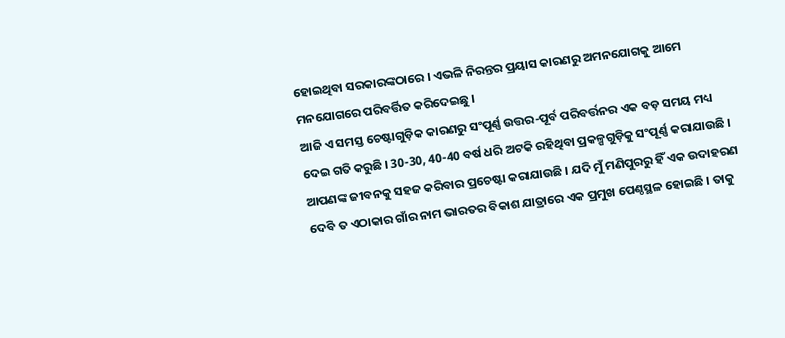ହୋଇଥିବା ସରକାରଙ୍କଠାରେ । ଏଭଳି ନିରନ୍ତର ପ୍ରୟାସ କାରଣରୁ ଅମନଯୋଗକୁ ଆମେ ମନଯୋଗରେ ପରିବର୍ତ୍ତିତ କରିଦେଇଛୁ ।
ଆଜି ଏ ସମସ୍ତ ଚେଷ୍ଟାଗୁଡ଼ିକ କାରଣରୁ ସଂପୂର୍ଣ୍ଣ ଉତ୍ତର-ପୂର୍ବ ପରିବର୍ତ୍ତନର ଏକ ବଡ଼ ସମୟ ମଧ୍ୟ ଦେଇ ଗତି କରୁଛି । 30-30, 40-40 ବର୍ଷ ଧରି ଅଟକି ରହିଥିବା ପ୍ରକଳ୍ପଗୁଡ଼ିକୁ ସଂପୂର୍ଣ୍ଣ କରାଯାଉଛି । ଆପଣଙ୍କ ଜୀବନକୁ ସହଜ କରିବାର ପ୍ରଚେଷ୍ଟା କରାଯାଉଛି । ଯଦି ମୁଁ ମଣିପୁରରୁ ହିଁ ଏକ ଉଦାହରଣ ଦେବି ତ ଏଠାକାର ଗାଁର ନାମ ଭାରତର ବିକାଶ ଯାତ୍ରାରେ ଏକ ପ୍ରମୁଖ ପେଣ୍ଠସ୍ଥଳ ହୋଇଛି । ତାକୁ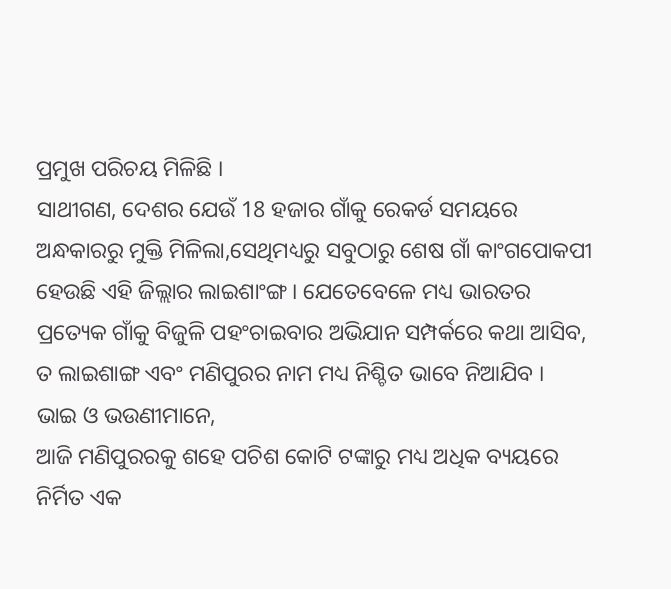ପ୍ରମୁଖ ପରିଚୟ ମିଳିଛି ।
ସାଥୀଗଣ, ଦେଶର ଯେଉଁ 18 ହଜାର ଗାଁକୁ ରେକର୍ଡ ସମୟରେ ଅନ୍ଧକାରରୁ ମୁକ୍ତି ମିଳିଲା,ସେଥିମଧ୍ୟରୁ ସବୁଠାରୁ ଶେଷ ଗାଁ କାଂଗପୋକପୀ ହେଉଛି ଏହି ଜିଲ୍ଲାର ଲାଇଶାଂଙ୍ଗ । ଯେତେବେଳେ ମଧ୍ୟ ଭାରତର ପ୍ରତ୍ୟେକ ଗାଁକୁ ବିଜୁଳି ପହଂଚାଇବାର ଅଭିଯାନ ସମ୍ପର୍କରେ କଥା ଆସିବ, ତ ଲାଇଶାଙ୍ଗ ଏବଂ ମଣିପୁରର ନାମ ମଧ୍ୟ ନିଶ୍ଚିତ ଭାବେ ନିଆଯିବ ।
ଭାଇ ଓ ଭଉଣୀମାନେ,
ଆଜି ମଣିପୁରରକୁ ଶହେ ପଚିଶ କୋଟି ଟଙ୍କାରୁ ମଧ୍ୟ ଅଧିକ ବ୍ୟୟରେ ନିର୍ମିତ ଏକ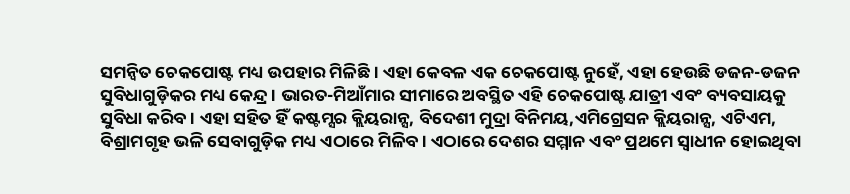ସମନ୍ୱିତ ଚେକପୋଷ୍ଟ ମଧ୍ୟ ଉପହାର ମିଳିଛି । ଏହା କେବଳ ଏକ ଚେକପୋଷ୍ଟ ନୁହେଁ, ଏହା ହେଉଛି ଡଜନ-ଡଜନ ସୁବିଧାଗୁଡ଼ିକର ମଧ୍ୟ କେନ୍ଦ୍ର । ଭାରତ-ମିଆଁମାର ସୀମାରେ ଅବସ୍ଥିତ ଏହି ଚେକପୋଷ୍ଟ ଯାତ୍ରୀ ଏବଂ ବ୍ୟବସାୟକୁ ସୁବିଧା କରିବ । ଏହା ସହିତ ହିଁ କଷ୍ଟମ୍ସର କ୍ଲିୟରାନ୍ସ, ବିଦେଶୀ ମୁଦ୍ରା ବିନିମୟ,ଏମିଗ୍ରେସନ କ୍ଲିୟରାନ୍ସ, ଏଟିଏମ, ବିଶ୍ରାମଗୃହ ଭଳି ସେବାଗୁଡ଼ିକ ମଧ୍ୟ ଏଠାରେ ମିଳିବ । ଏଠାରେ ଦେଶର ସମ୍ମାନ ଏବଂ ପ୍ରଥମେ ସ୍ୱାଧୀନ ହୋଇଥିବା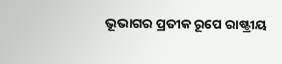ଭୂଭାଗର ପ୍ରତୀକ ରୂପେ ରାଷ୍ଟ୍ରୀୟ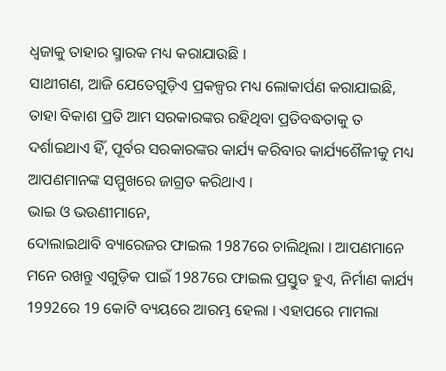ଧ୍ୱଜାକୁ ତାହାର ସ୍ମାରକ ମଧ୍ୟ କରାଯାଉଛି ।
ସାଥୀଗଣ, ଆଜି ଯେତେଗୁଡ଼ିଏ ପ୍ରକଳ୍ପର ମଧ୍ୟ ଲୋକାର୍ପଣ କରାଯାଇଛି, ତାହା ବିକାଶ ପ୍ରତି ଆମ ସରକାରଙ୍କର ରହିଥିବା ପ୍ରତିବଦ୍ଧତାକୁ ତ ଦର୍ଶାଇଥାଏ ହିଁ, ପୂର୍ବର ସରକାରଙ୍କର କାର୍ଯ୍ୟ କରିବାର କାର୍ଯ୍ୟଶୈଳୀକୁ ମଧ୍ୟ ଆପଣମାନଙ୍କ ସମ୍ମୁଖରେ ଜାଗ୍ରତ କରିଥାଏ ।
ଭାଇ ଓ ଭଉଣୀମାନେ,
ଦୋଲାଇଥାବି ବ୍ୟାରେଜର ଫାଇଲ 1987ରେ ଚାଲିଥିଲା । ଆପଣମାନେ ମନେ ରଖନ୍ତୁ ଏଗୁଡ଼ିକ ପାଇଁ 1987ରେ ଫାଇଲ ପ୍ରସ୍ତୁତ ହୁଏ, ନିର୍ମାଣ କାର୍ଯ୍ୟ 1992ରେ 19 କୋଟି ବ୍ୟୟରେ ଆରମ୍ଭ ହେଲା । ଏହାପରେ ମାମଲା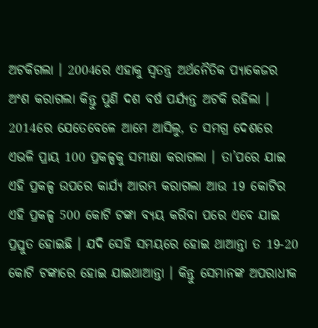ଅଟକିଗଲା । 2004ରେ ଏହାକୁ ସ୍ୱତନ୍ତ୍ର ଅର୍ଥନୈତିକ ପ୍ୟାକେଜର ଅଂଶ କରାଗଲା କିନ୍ତୁ ପୁଣି ଦଶ ବର୍ଷ ପର୍ଯ୍ୟନ୍ତ ଅଟକି ରହିଲା ।
2014ରେ ଯେତେବେଳେ ଆମେ ଆସିଲୁ, ତ ସମଗ୍ର ଦେଶରେ ଏଭଳି ପ୍ରାୟ 100 ପ୍ରକଳ୍ପକୁ ସମୀକ୍ଷା କରାଗଲା । ତା’ପରେ ଯାଇ ଏହି ପ୍ରକଳ୍ପ ଉପରେ କାର୍ଯ୍ୟ ଆରମ୍ଭ କରାଗଲା ଆଉ 19 କୋଟିର ଏହି ପ୍ରକଳ୍ପ 500 କୋଟି ଟଙ୍କା ବ୍ୟୟ କରିବା ପରେ ଏବେ ଯାଇ ପ୍ରସ୍ତୁତ ହୋଇଛି । ଯଦି ସେହି ସମୟରେ ହୋଇ ଥାଆନ୍ତା ତ 19-20 କୋଟି ଟଙ୍କାରେ ହୋଇ ଯାଇଥାଆନ୍ତା । କିନ୍ତୁ ସେମାନଙ୍କ ଅପରାଧୀକ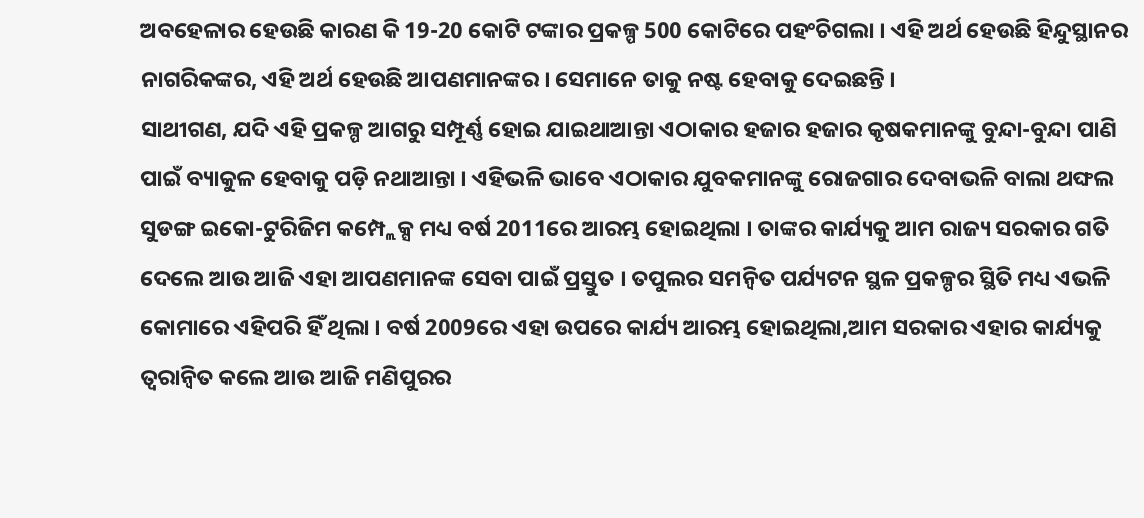ଅବହେଳାର ହେଉଛି କାରଣ କି 19-20 କୋଟି ଟଙ୍କାର ପ୍ରକଳ୍ପ 500 କୋଟିରେ ପହଂଚିଗଲା । ଏହି ଅର୍ଥ ହେଉଛି ହିନ୍ଦୁସ୍ଥାନର ନାଗରିକଙ୍କର, ଏହି ଅର୍ଥ ହେଉଛି ଆପଣମାନଙ୍କର । ସେମାନେ ତାକୁ ନଷ୍ଟ ହେବାକୁ ଦେଇଛନ୍ତି ।
ସାଥୀଗଣ, ଯଦି ଏହି ପ୍ରକଳ୍ପ ଆଗରୁ ସମ୍ପୂର୍ଣ୍ଣ ହୋଇ ଯାଇଥାଆନ୍ତା ଏଠାକାର ହଜାର ହଜାର କୃଷକମାନଙ୍କୁ ବୁନ୍ଦା-ବୁନ୍ଦା ପାଣି ପାଇଁ ବ୍ୟାକୁଳ ହେବାକୁ ପଡ଼ି ନଥାଆନ୍ତା । ଏହିଭଳି ଭାବେ ଏଠାକାର ଯୁବକମାନଙ୍କୁ ରୋଜଗାର ଦେବାଭଳି ବାଲା ଥଙ୍ଘଲ ସୁଡଙ୍ଗ ଇକୋ-ଟୁରିଜିମ କମ୍ପ୍ଲେକ୍ସ ମଧ୍ୟ ବର୍ଷ 2011ରେ ଆରମ୍ଭ ହୋଇଥିଲା । ତାଙ୍କର କାର୍ଯ୍ୟକୁ ଆମ ରାଜ୍ୟ ସରକାର ଗତି ଦେଲେ ଆଉ ଆଜି ଏହା ଆପଣମାନଙ୍କ ସେବା ପାଇଁ ପ୍ରସ୍ତୁତ । ତପୁଲର ସମନ୍ୱିତ ପର୍ଯ୍ୟଟନ ସ୍ଥଳ ପ୍ରକଳ୍ପର ସ୍ଥିତି ମଧ୍ୟ ଏଭଳି କୋମାରେ ଏହିପରି ହିଁ ଥିଲା । ବର୍ଷ 2009ରେ ଏହା ଉପରେ କାର୍ଯ୍ୟ ଆରମ୍ଭ ହୋଇଥିଲା,ଆମ ସରକାର ଏହାର କାର୍ଯ୍ୟକୁ ତ୍ୱରାନ୍ୱିତ କଲେ ଆଉ ଆଜି ମଣିପୁରର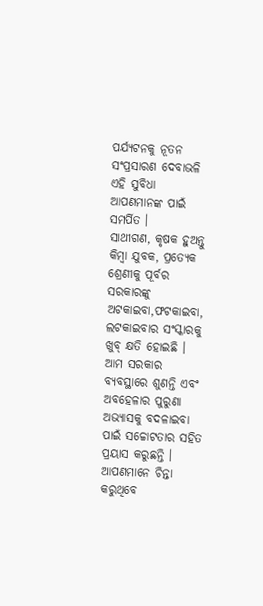ପର୍ଯ୍ୟଟନକୁ ନୂତନ ସଂପ୍ରସାରଣ ଦେବାଭଳି ଏହି ସୁବିଧା ଆପଣମାନଙ୍କ ପାଇଁ ସମର୍ପିତ ।
ସାଥୀଗଣ, କୃଷକ ହୁଅନ୍ତୁ କିମ୍ବା ଯୁବକ, ପ୍ରତ୍ୟେକ ଶ୍ରେଣୀକୁ ପୂର୍ବର ସରକାରଙ୍କୁ ଅଟକାଇବା,ଫଟକାଇବା, ଲଟକାଇବାର ସଂସ୍କାରକୁ ଖୁବ୍ କ୍ଷତି ହୋଇଛି । ଆମ ସରକାର ବ୍ୟବସ୍ଥାରେ ଶୁଣନ୍ତି ଏବଂ ଅବହେଳାର ପୁରୁଣା ଅଭ୍ୟାସକୁ ବଦଳାଇବା ପାଇଁ ସଚ୍ଚୋଟତାର ସହିତ ପ୍ରୟାସ କରୁଛନ୍ତି । ଆପଣମାନେ ଚିନ୍ତା କରୁଥିବେ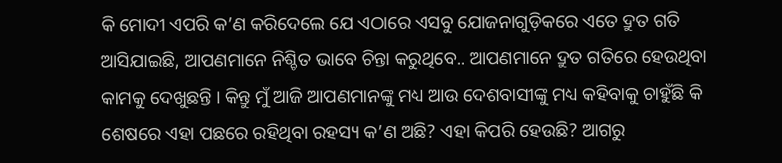କି ମୋଦୀ ଏପରି କ’ଣ କରିଦେଲେ ଯେ ଏଠାରେ ଏସବୁ ଯୋଜନାଗୁଡ଼ିକରେ ଏତେ ଦ୍ରୁତ ଗତି ଆସିଯାଇଛି, ଆପଣମାନେ ନିଶ୍ଚିତ ଭାବେ ଚିନ୍ତା କରୁଥିବେ.. ଆପଣମାନେ ଦ୍ରୁତ ଗତିରେ ହେଉଥିବା କାମକୁ ଦେଖୁଛନ୍ତି । କିନ୍ତୁ ମୁଁ ଆଜି ଆପଣମାନଙ୍କୁ ମଧ୍ୟ ଆଉ ଦେଶବାସୀଙ୍କୁ ମଧ୍ୟ କହିବାକୁ ଚାହୁଁଛି କି ଶେଷରେ ଏହା ପଛରେ ରହିଥିବା ରହସ୍ୟ କ’ଣ ଅଛି? ଏହା କିପରି ହେଉଛି? ଆଗରୁ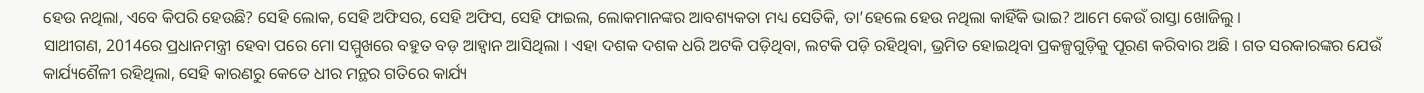ହେଉ ନଥିଲା, ଏବେ କିପରି ହେଉଛି? ସେହି ଲୋକ, ସେହି ଅଫିସର, ସେହି ଅଫିସ, ସେହି ଫାଇଲ, ଲୋକମାନଙ୍କର ଆବଶ୍ୟକତା ମଧ୍ୟ ସେତିକି, ତା’ହେଲେ ହେଉ ନଥିଲା କାହିଁକି ଭାଇ? ଆମେ କେଉଁ ରାସ୍ତା ଖୋଜିଲୁ ।
ସାଥୀଗଣ, 2014ରେ ପ୍ରଧାନମନ୍ତ୍ରୀ ହେବା ପରେ ମୋ ସମ୍ମୁଖରେ ବହୁତ ବଡ଼ ଆହ୍ୱାନ ଆସିଥିଲା । ଏହା ଦଶକ ଦଶକ ଧରି ଅଟକି ପଡ଼ିଥିବା, ଲଟକି ପଡ଼ି ରହିଥିବା, ଭ୍ରମିତ ହୋଇଥିବା ପ୍ରକଳ୍ପଗୁଡ଼ିକୁ ପୂରଣ କରିବାର ଅଛି । ଗତ ସରକାରଙ୍କର ଯେଉଁ କାର୍ଯ୍ୟଶୈଳୀ ରହିଥିଲା, ସେହି କାରଣରୁ କେତେ ଧୀର ମନ୍ଥର ଗତିରେ କାର୍ଯ୍ୟ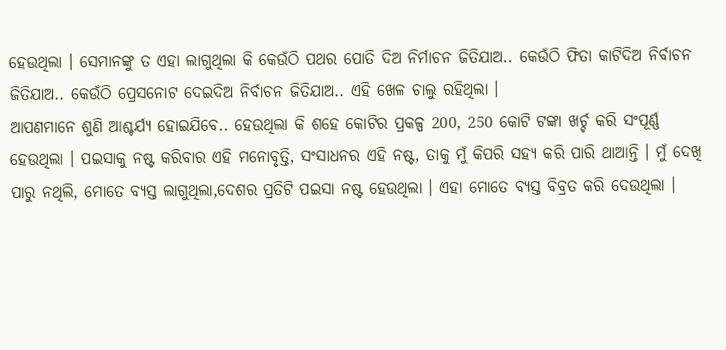ହେଉଥିଲା । ସେମାନଙ୍କୁ ତ ଏହା ଲାଗୁଥିଲା କି କେଉଁଠି ପଥର ପୋତି ଦିଅ ନିର୍ମାଚନ ଜିତିଯାଅ.. କେଉଁଠି ଫିତା କାଟିଦିଅ ନିର୍ବାଚନ ଜିତିଯାଅ.. କେଉଁଠି ପ୍ରେସନୋଟ ଦେଇଦିଅ ନିର୍ବାଚନ ଜିତିଯାଅ.. ଏହି ଖେଳ ଚାଲୁ ରହିଥିଲା ।
ଆପଣମାନେ ଶୁଣି ଆଶ୍ଚର୍ଯ୍ୟ ହୋଇଯିବେ.. ହେଉଥିଲା କି ଶହେ କୋଟିର ପ୍ରକଳ୍ପ 200, 250 କୋଟି ଟଙ୍କା ଖର୍ଚ୍ଚ କରି ସଂପୂର୍ଣ୍ଣ ହେଉଥିଲା । ପଇସାକୁ ନଷ୍ଟ କରିବାର ଏହି ମନୋବୃତ୍ତି, ସଂସାଧନର ଏହି ନଷ୍ଟ, ତାକୁ ମୁଁ କିପରି ସହ୍ୟ କରି ପାରି ଥାଆନ୍ତି । ମୁଁ ଦେଖି ପାରୁ ନଥିଲି, ମୋତେ ବ୍ୟସ୍ତ ଲାଗୁଥିଲା,ଦେଶର ପ୍ରତିଟି ପଇସା ନଷ୍ଟ ହେଉଥିଲା । ଏହା ମୋତେ ବ୍ୟସ୍ତ ବିବ୍ରତ କରି ଦେଉଥିଲା ।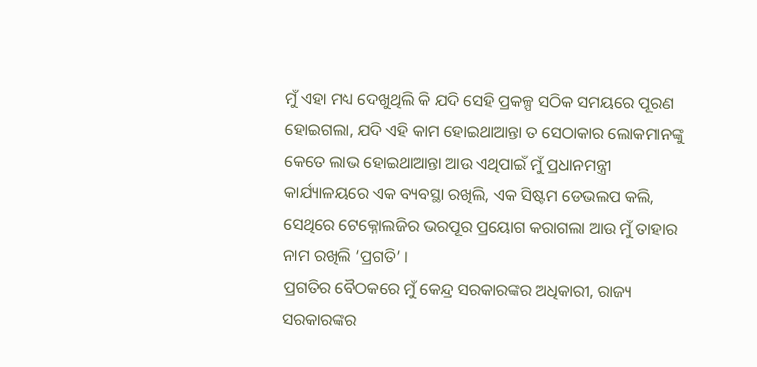ମୁଁ ଏହା ମଧ୍ୟ ଦେଖୁଥିଲି କି ଯଦି ସେହି ପ୍ରକଳ୍ପ ସଠିକ ସମୟରେ ପୂରଣ ହୋଇଗଲା, ଯଦି ଏହି କାମ ହୋଇଥାଆନ୍ତା ତ ସେଠାକାର ଲୋକମାନଙ୍କୁ କେତେ ଲାଭ ହୋଇଥାଆନ୍ତା ଆଉ ଏଥିପାଇଁ ମୁଁ ପ୍ରଧାନମନ୍ତ୍ରୀ କାର୍ଯ୍ୟାଳୟରେ ଏକ ବ୍ୟବସ୍ଥା ରଖିଲି, ଏକ ସିଷ୍ଟମ ଡେଭଲପ କଲି, ସେଥିରେ ଟେକ୍ନୋଲଜିର ଭରପୂର ପ୍ରୟୋଗ କରାଗଲା ଆଉ ମୁଁ ତାହାର ନାମ ରଖିଲି ‘ପ୍ରଗତି’ ।
ପ୍ରଗତିର ବୈଠକରେ ମୁଁ କେନ୍ଦ୍ର ସରକାରଙ୍କର ଅଧିକାରୀ, ରାଜ୍ୟ ସରକାରଙ୍କର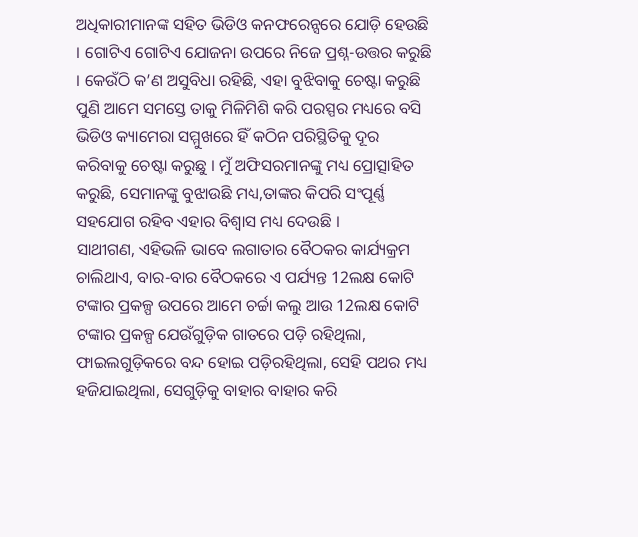ଅଧିକାରୀମାନଙ୍କ ସହିତ ଭିଡିଓ କନଫରେନ୍ସରେ ଯୋଡ଼ି ହେଉଛି । ଗୋଟିଏ ଗୋଟିଏ ଯୋଜନା ଉପରେ ନିଜେ ପ୍ରଶ୍ନ-ଉତ୍ତର କରୁଛି । କେଉଁଠି କ’ଣ ଅସୁବିଧା ରହିଛି, ଏହା ବୁଝିବାକୁ ଚେଷ୍ଟା କରୁଛି ପୁଣି ଆମେ ସମସ୍ତେ ତାକୁ ମିଳିମିଶି କରି ପରସ୍ପର ମଧ୍ୟରେ ବସି ଭିଡିଓ କ୍ୟାମେରା ସମ୍ମୁଖରେ ହିଁ କଠିନ ପରିସ୍ଥିତିକୁ ଦୂର କରିବାକୁ ଚେଷ୍ଟା କରୁଛୁ । ମୁଁ ଅଫିସରମାନଙ୍କୁ ମଧ୍ୟ ପ୍ରୋତ୍ସାହିତ କରୁଛି, ସେମାନଙ୍କୁ ବୁଝାଉଛି ମଧ୍ୟ,ତାଙ୍କର କିପରି ସଂପୂର୍ଣ୍ଣ ସହଯୋଗ ରହିବ ଏହାର ବିଶ୍ୱାସ ମଧ୍ୟ ଦେଉଛି ।
ସାଥୀଗଣ, ଏହିଭଳି ଭାବେ ଲଗାତାର ବୈଠକର କାର୍ଯ୍ୟକ୍ରମ ଚାଲିଥାଏ, ବାର-ବାର ବୈଠକରେ ଏ ପର୍ଯ୍ୟନ୍ତ 12ଲକ୍ଷ କୋଟି ଟଙ୍କାର ପ୍ରକଳ୍ପ ଉପରେ ଆମେ ଚର୍ଚ୍ଚା କଲୁ ଆଉ 12ଲକ୍ଷ କୋଟି ଟଙ୍କାର ପ୍ରକଳ୍ପ ଯେଉଁଗୁଡ଼ିକ ଗାତରେ ପଡ଼ି ରହିଥିଲା, ଫାଇଲଗୁଡ଼ିକରେ ବନ୍ଦ ହୋଇ ପଡ଼ିରହିଥିଲା, ସେହି ପଥର ମଧ୍ୟ ହଜିଯାଇଥିଲା, ସେଗୁଡ଼ିକୁ ବାହାର ବାହାର କରି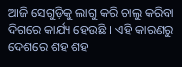ଆଜି ସେଗୁଡ଼ିକୁ ଲାଗୁ କରି ଚାଲୁ କରିବା ଦିଗରେ କାର୍ଯ୍ୟ ହେଉଛି । ଏହି କାରଣରୁ ଦେଶରେ ଶହ ଶହ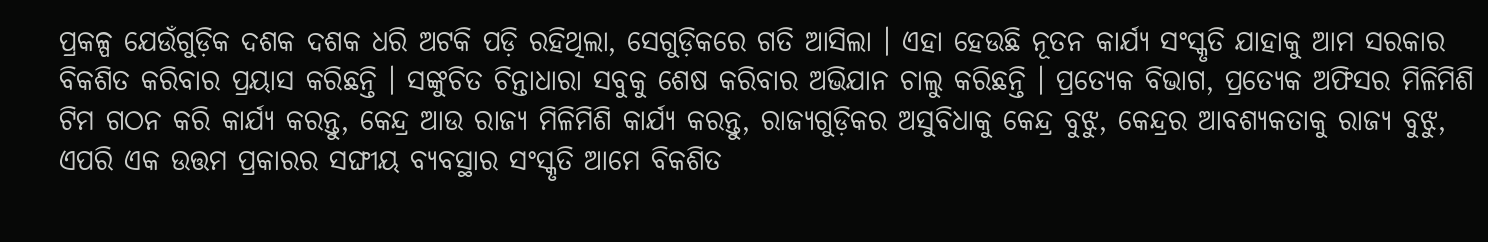ପ୍ରକଳ୍ପ ଯେଉଁଗୁଡ଼ିକ ଦଶକ ଦଶକ ଧରି ଅଟକି ପଡ଼ି ରହିଥିଲା, ସେଗୁଡ଼ିକରେ ଗତି ଆସିଲା । ଏହା ହେଉଛି ନୂତନ କାର୍ଯ୍ୟ ସଂସ୍କୃତି ଯାହାକୁ ଆମ ସରକାର ବିକଶିତ କରିବାର ପ୍ରୟାସ କରିଛନ୍ତି । ସଙ୍କୁଚିତ ଚିନ୍ତାଧାରା ସବୁକୁ ଶେଷ କରିବାର ଅଭିଯାନ ଚାଲୁ କରିଛନ୍ତି । ପ୍ରତ୍ୟେକ ବିଭାଗ, ପ୍ରତ୍ୟେକ ଅଫିସର ମିଳିମିଶି ଟିମ ଗଠନ କରି କାର୍ଯ୍ୟ କରନ୍ତୁ, କେନ୍ଦ୍ର ଆଉ ରାଜ୍ୟ ମିଳିମିଶି କାର୍ଯ୍ୟ କରନ୍ତୁ, ରାଜ୍ୟଗୁଡ଼ିକର ଅସୁବିଧାକୁ କେନ୍ଦ୍ର ବୁଝୁ, କେନ୍ଦ୍ରର ଆବଶ୍ୟକତାକୁ ରାଜ୍ୟ ବୁଝୁ, ଏପରି ଏକ ଉତ୍ତମ ପ୍ରକାରର ସଙ୍ଘୀୟ ବ୍ୟବସ୍ଥାର ସଂସ୍କୃତି ଆମେ ବିକଶିତ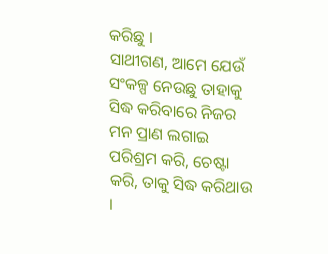କରିଛୁ ।
ସାଥୀଗଣ, ଆମେ ଯେଉଁ ସଂକଳ୍ପ ନେଉଛୁ ତାହାକୁ ସିଦ୍ଧ କରିବାରେ ନିଜର ମନ ପ୍ରାଣ ଲଗାଇ ପରିଶ୍ରମ କରି, ଚେଷ୍ଟା କରି, ତାକୁ ସିଦ୍ଧ କରିଥାଉ ।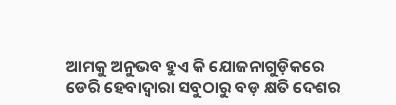ଆମକୁ ଅନୁଭବ ହୁଏ କି ଯୋଜନାଗୁଡ଼ିକରେ ଡେରି ହେବାଦ୍ୱାରା ସବୁଠାରୁ ବଡ଼ କ୍ଷତି ଦେଶର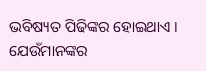ଭବିଷ୍ୟତ ପିଢିଙ୍କର ହୋଇଥାଏ । ଯେଉଁମାନଙ୍କର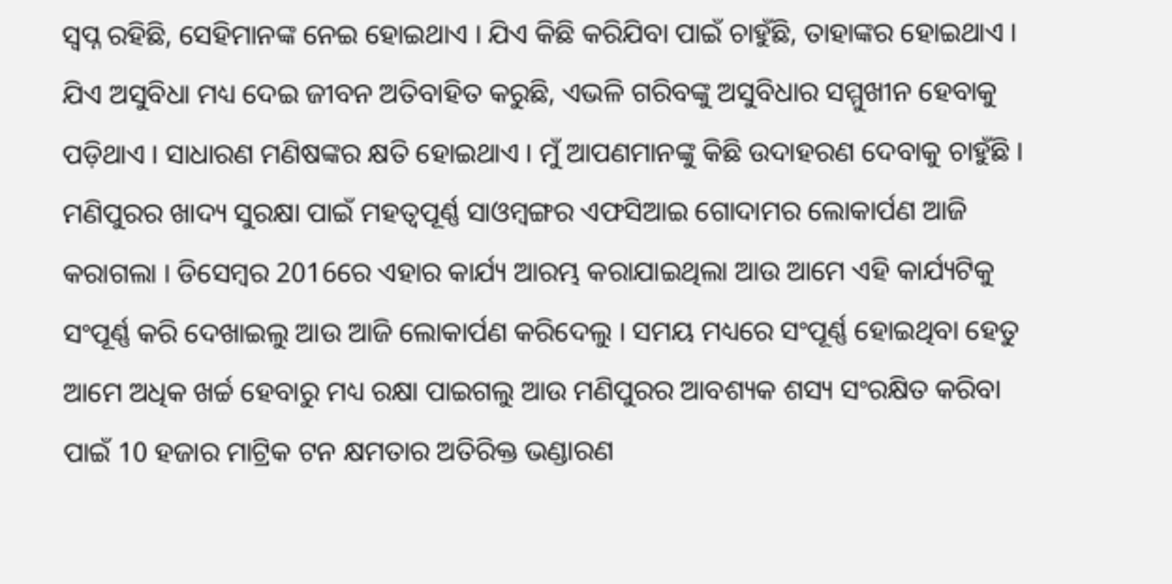ସ୍ୱପ୍ନ ରହିଛି, ସେହିମାନଙ୍କ ନେଇ ହୋଇଥାଏ । ଯିଏ କିଛି କରିଯିବା ପାଇଁ ଚାହୁଁଛି, ତାହାଙ୍କର ହୋଇଥାଏ । ଯିଏ ଅସୁବିଧା ମଧ୍ୟ ଦେଇ ଜୀବନ ଅତିବାହିତ କରୁଛି, ଏଭଳି ଗରିବଙ୍କୁ ଅସୁବିଧାର ସମ୍ମୁଖୀନ ହେବାକୁ ପଡ଼ିଥାଏ । ସାଧାରଣ ମଣିଷଙ୍କର କ୍ଷତି ହୋଇଥାଏ । ମୁଁ ଆପଣମାନଙ୍କୁ କିଛି ଉଦାହରଣ ଦେବାକୁ ଚାହୁଁଛି ।
ମଣିପୁରର ଖାଦ୍ୟ ସୁରକ୍ଷା ପାଇଁ ମହତ୍ୱପୂର୍ଣ୍ଣ ସାଓମ୍ବଙ୍ଗର ଏଫସିଆଇ ଗୋଦାମର ଲୋକାର୍ପଣ ଆଜି କରାଗଲା । ଡିସେମ୍ବର 2016ରେ ଏହାର କାର୍ଯ୍ୟ ଆରମ୍ଭ କରାଯାଇଥିଲା ଆଉ ଆମେ ଏହି କାର୍ଯ୍ୟଟିକୁ ସଂପୂର୍ଣ୍ଣ କରି ଦେଖାଇଲୁ ଆଉ ଆଜି ଲୋକାର୍ପଣ କରିଦେଲୁ । ସମୟ ମଧ୍ୟରେ ସଂପୂର୍ଣ୍ଣ ହୋଇଥିବା ହେତୁ ଆମେ ଅଧିକ ଖର୍ଚ୍ଚ ହେବାରୁ ମଧ୍ୟ ରକ୍ଷା ପାଇଗଲୁ ଆଉ ମଣିପୁରର ଆବଶ୍ୟକ ଶସ୍ୟ ସଂରକ୍ଷିତ କରିବା ପାଇଁ 10 ହଜାର ମାଟ୍ରିକ ଟନ କ୍ଷମତାର ଅତିରିକ୍ତ ଭଣ୍ଡାରଣ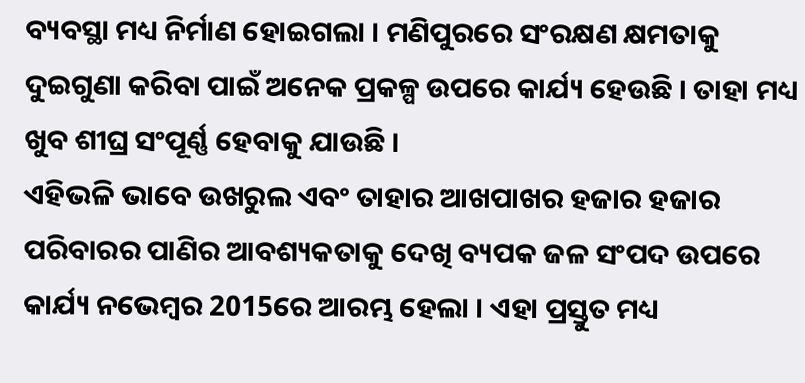ବ୍ୟବସ୍ଥା ମଧ୍ୟ ନିର୍ମାଣ ହୋଇଗଲା । ମଣିପୁରରେ ସଂରକ୍ଷଣ କ୍ଷମତାକୁ ଦୁଇଗୁଣା କରିବା ପାଇଁ ଅନେକ ପ୍ରକଳ୍ପ ଉପରେ କାର୍ଯ୍ୟ ହେଉଛି । ତାହା ମଧ୍ୟ ଖୁବ ଶୀଘ୍ର ସଂପୂର୍ଣ୍ଣ ହେବାକୁ ଯାଉଛି ।
ଏହିଭଳି ଭାବେ ଉଖରୁଲ ଏବଂ ତାହାର ଆଖପାଖର ହଜାର ହଜାର ପରିବାରର ପାଣିର ଆବଶ୍ୟକତାକୁ ଦେଖି ବ୍ୟପକ ଜଳ ସଂପଦ ଉପରେ କାର୍ଯ୍ୟ ନଭେମ୍ବର 2015ରେ ଆରମ୍ଭ ହେଲା । ଏହା ପ୍ରସ୍ତୁତ ମଧ୍ୟ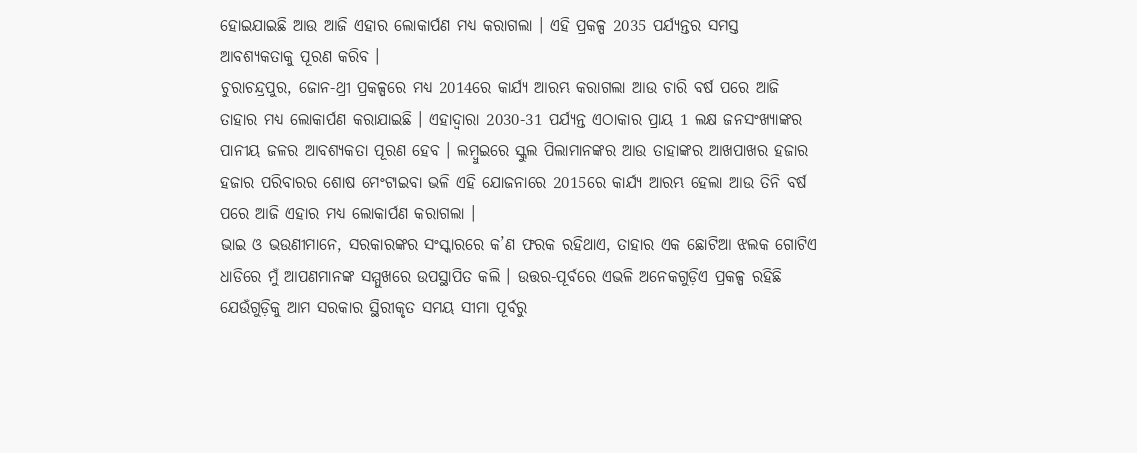ହୋଇଯାଇଛି ଆଉ ଆଜି ଏହାର ଲୋକାର୍ପଣ ମଧ୍ୟ କରାଗଲା । ଏହି ପ୍ରକଳ୍ପ 2035 ପର୍ଯ୍ୟନ୍ତର ସମସ୍ତ ଆବଶ୍ୟକତାକୁ ପୂରଣ କରିବ ।
ଚୁରାଚନ୍ଦ୍ରପୁର, ଜୋନ-ଥ୍ରୀ ପ୍ରକଳ୍ପରେ ମଧ୍ୟ 2014ରେ କାର୍ଯ୍ୟ ଆରମ୍ଭ କରାଗଲା ଆଉ ଚାରି ବର୍ଷ ପରେ ଆଜି ତାହାର ମଧ୍ୟ ଲୋକାର୍ପଣ କରାଯାଇଛି । ଏହାଦ୍ୱାରା 2030-31 ପର୍ଯ୍ୟନ୍ତ ଏଠାକାର ପ୍ରାୟ 1 ଲକ୍ଷ ଜନସଂଖ୍ୟାଙ୍କର ପାନୀୟ ଜଳର ଆବଶ୍ୟକତା ପୂରଣ ହେବ । ଲମ୍ବୁଇରେ ସ୍କୁଲ ପିଲାମାନଙ୍କର ଆଉ ତାହାଙ୍କର ଆଖପାଖର ହଜାର ହଜାର ପରିବାରର ଶୋଷ ମେଂଟାଇବା ଭଳି ଏହି ଯୋଜନାରେ 2015ରେ କାର୍ଯ୍ୟ ଆରମ୍ଭ ହେଲା ଆଉ ତିନି ବର୍ଷ ପରେ ଆଜି ଏହାର ମଧ୍ୟ ଲୋକାର୍ପଣ କରାଗଲା ।
ଭାଇ ଓ ଭଉଣୀମାନେ, ସରକାରଙ୍କର ସଂସ୍କାରରେ କ’ଣ ଫରକ ରହିଥାଏ, ତାହାର ଏକ ଛୋଟିଆ ଝଲକ ଗୋଟିଏ ଧାଡିରେ ମୁଁ ଆପଣମାନଙ୍କ ସମ୍ମୁଖରେ ଉପସ୍ଥାପିତ କଲି । ଉତ୍ତର-ପୂର୍ବରେ ଏଭଳି ଅନେକଗୁଡ଼ିଏ ପ୍ରକଳ୍ପ ରହିଛି ଯେଉଁଗୁଡ଼ିକୁ ଆମ ସରକାର ସ୍ଥିରୀକୃତ ସମୟ ସୀମା ପୂର୍ବରୁ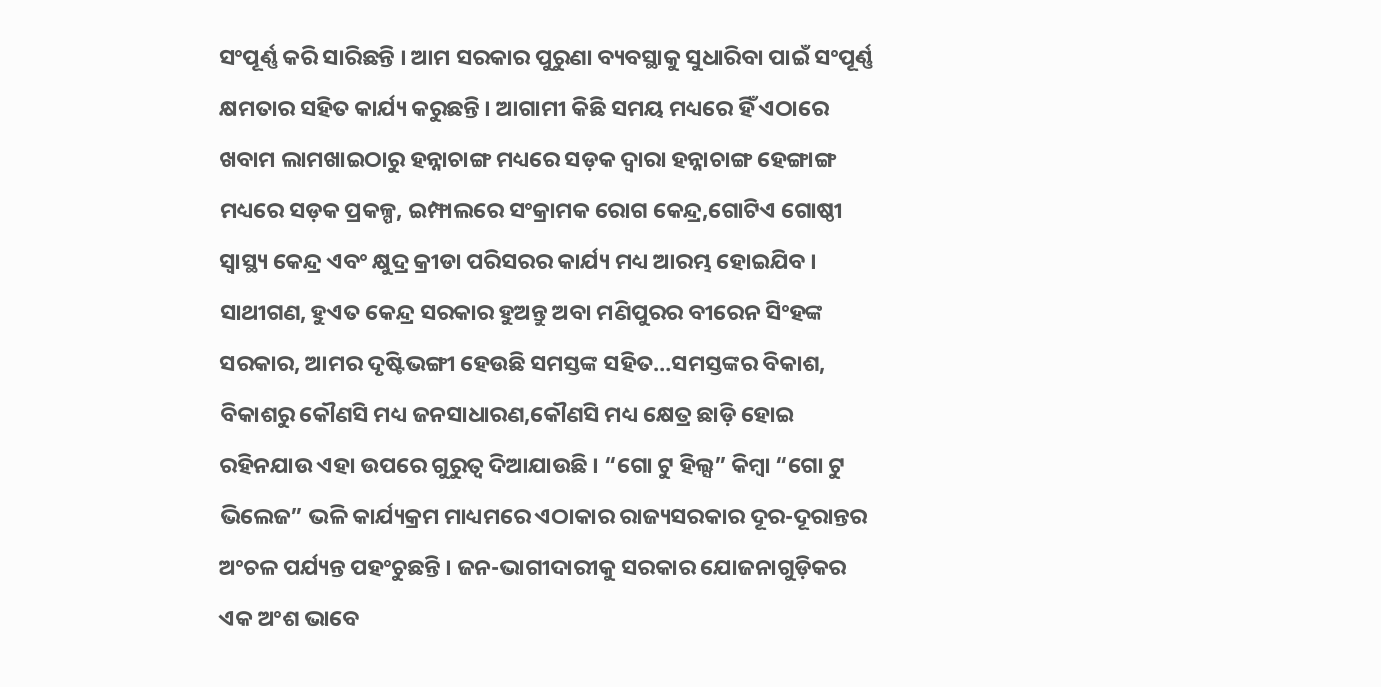ସଂପୂର୍ଣ୍ଣ କରି ସାରିଛନ୍ତି । ଆମ ସରକାର ପୁରୁଣା ବ୍ୟବସ୍ଥାକୁ ସୁଧାରିବା ପାଇଁ ସଂପୂର୍ଣ୍ଣ କ୍ଷମତାର ସହିତ କାର୍ଯ୍ୟ କରୁଛନ୍ତି । ଆଗାମୀ କିଛି ସମୟ ମଧ୍ୟରେ ହିଁ ଏଠାରେ ଖବାମ ଲାମଖାଇଠାରୁ ହନ୍ନାଚାଙ୍ଗ ମଧ୍ୟରେ ସଡ଼କ ଦ୍ୱାରା ହନ୍ନାଚାଙ୍ଗ ହେଙ୍ଗାଙ୍ଗ ମଧ୍ୟରେ ସଡ଼କ ପ୍ରକଳ୍ପ, ଇମ୍ଫାଲରେ ସଂକ୍ରାମକ ରୋଗ କେନ୍ଦ୍ର,ଗୋଟିଏ ଗୋଷ୍ଠୀ ସ୍ୱାସ୍ଥ୍ୟ କେନ୍ଦ୍ର ଏବଂ କ୍ଷୁଦ୍ର କ୍ରୀଡା ପରିସରର କାର୍ଯ୍ୟ ମଧ୍ୟ ଆରମ୍ଭ ହୋଇଯିବ ।
ସାଥୀଗଣ, ହୁଏତ କେନ୍ଦ୍ର ସରକାର ହୁଅନ୍ତୁ ଅବା ମଣିପୁରର ବୀରେନ ସିଂହଙ୍କ ସରକାର, ଆମର ଦୃଷ୍ଟିଭଙ୍ଗୀ ହେଉଛି ସମସ୍ତଙ୍କ ସହିତ…ସମସ୍ତଙ୍କର ବିକାଶ, ବିକାଶରୁ କୌଣସି ମଧ୍ୟ ଜନସାଧାରଣ,କୌଣସି ମଧ୍ୟ କ୍ଷେତ୍ର ଛାଡ଼ି ହୋଇ ରହିନଯାଉ ଏହା ଉପରେ ଗୁରୁତ୍ୱ ଦିଆଯାଉଛି । “ଗୋ ଟୁ ହିଲ୍ସ” କିମ୍ବା “ଗୋ ଟୁ ଭିଲେଜ” ଭଳି କାର୍ଯ୍ୟକ୍ରମ ମାଧ୍ୟମରେ ଏଠାକାର ରାଜ୍ୟସରକାର ଦୂର-ଦୂରାନ୍ତର ଅଂଚଳ ପର୍ଯ୍ୟନ୍ତ ପହଂଚୁଛନ୍ତି । ଜନ-ଭାଗୀଦାରୀକୁ ସରକାର ଯୋଜନାଗୁଡ଼ିକର ଏକ ଅଂଶ ଭାବେ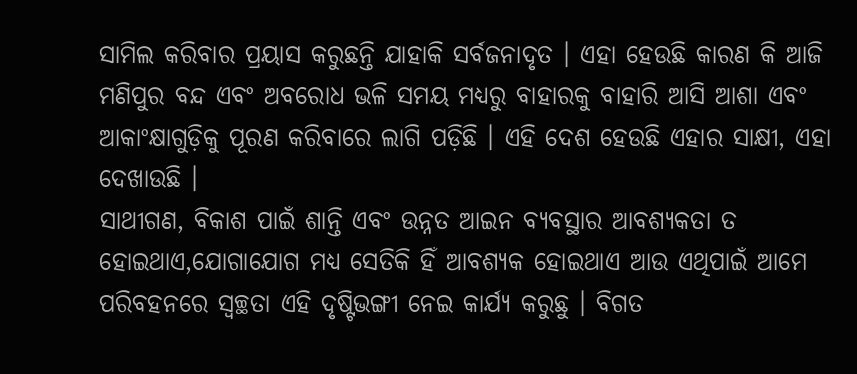ସାମିଲ କରିବାର ପ୍ରୟାସ କରୁଛନ୍ତି ଯାହାକି ସର୍ବଜନାଦୃତ । ଏହା ହେଉଛି କାରଣ କି ଆଜି ମଣିପୁର ବନ୍ଦ ଏବଂ ଅବରୋଧ ଭଳି ସମୟ ମଧ୍ୟରୁ ବାହାରକୁ ବାହାରି ଆସି ଆଶା ଏବଂ ଆକାଂକ୍ଷାଗୁଡ଼ିକୁ ପୂରଣ କରିବାରେ ଲାଗି ପଡ଼ିଛି । ଏହି ଦେଶ ହେଉଛି ଏହାର ସାକ୍ଷୀ, ଏହା ଦେଖାଉଛି ।
ସାଥୀଗଣ, ବିକାଶ ପାଇଁ ଶାନ୍ତି ଏବଂ ଉନ୍ନତ ଆଇନ ବ୍ୟବସ୍ଥାର ଆବଶ୍ୟକତା ତ ହୋଇଥାଏ,ଯୋଗାଯୋଗ ମଧ୍ୟ ସେତିକି ହିଁ ଆବଶ୍ୟକ ହୋଇଥାଏ ଆଉ ଏଥିପାଇଁ ଆମେ ପରିବହନରେ ସ୍ୱଚ୍ଛତା ଏହି ଦୃଷ୍ଟିଭଙ୍ଗୀ ନେଇ କାର୍ଯ୍ୟ କରୁଛୁ । ବିଗତ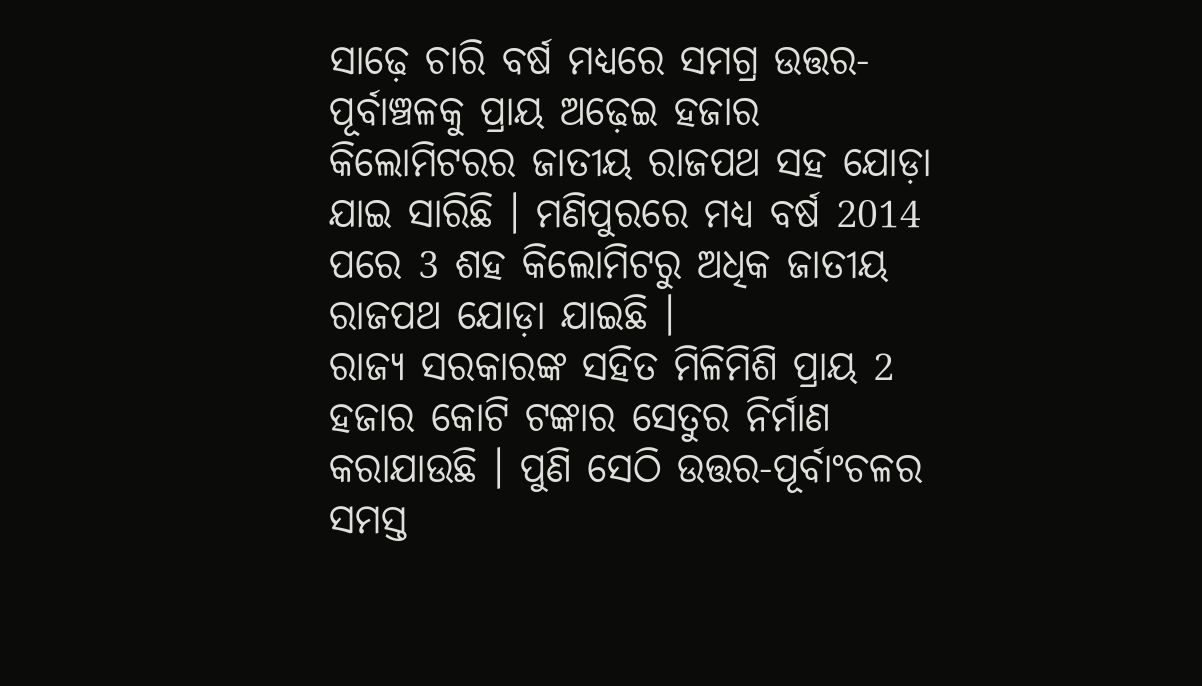ସାଢ଼େ ଚାରି ବର୍ଷ ମଧ୍ୟରେ ସମଗ୍ର ଉତ୍ତର-ପୂର୍ବାଞ୍ଚଳକୁ ପ୍ରାୟ ଅଢ଼େଇ ହଜାର କିଲୋମିଟରର ଜାତୀୟ ରାଜପଥ ସହ ଯୋଡ଼ା ଯାଇ ସାରିଛି । ମଣିପୁରରେ ମଧ୍ୟ ବର୍ଷ 2014 ପରେ 3 ଶହ କିଲୋମିଟରୁ ଅଧିକ ଜାତୀୟ ରାଜପଥ ଯୋଡ଼ା ଯାଇଛି ।
ରାଜ୍ୟ ସରକାରଙ୍କ ସହିତ ମିଳିମିଶି ପ୍ରାୟ 2 ହଜାର କୋଟି ଟଙ୍କାର ସେତୁର ନିର୍ମାଣ କରାଯାଉଛି । ପୁଣି ସେଠି ଉତ୍ତର-ପୂର୍ବାଂଚଳର ସମସ୍ତ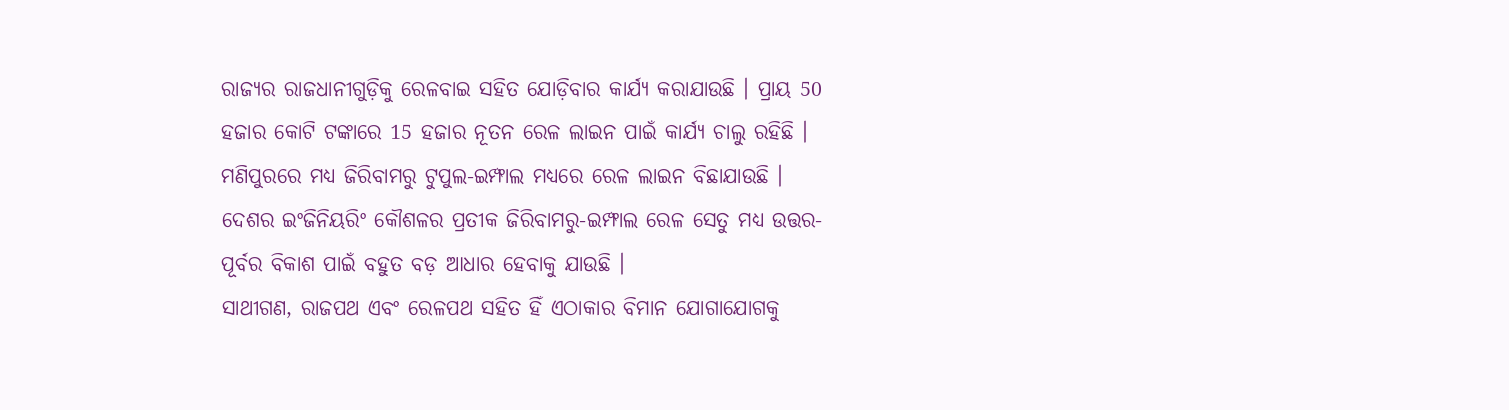ରାଜ୍ୟର ରାଜଧାନୀଗୁଡ଼ିକୁ ରେଳବାଇ ସହିତ ଯୋଡ଼ିବାର କାର୍ଯ୍ୟ କରାଯାଉଛି । ପ୍ରାୟ 50 ହଜାର କୋଟି ଟଙ୍କାରେ 15 ହଜାର ନୂତନ ରେଳ ଲାଇନ ପାଇଁ କାର୍ଯ୍ୟ ଚାଲୁ ରହିଛି । ମଣିପୁରରେ ମଧ୍ୟ ଜିରିବାମରୁ ଟୁପୁଲ-ଇମ୍ଫାଲ ମଧ୍ୟରେ ରେଳ ଲାଇନ ବିଛାଯାଉଛି । ଦେଶର ଇଂଜିନିୟରିଂ କୌଶଳର ପ୍ରତୀକ ଜିରିବାମରୁ-ଇମ୍ଫାଲ ରେଳ ସେତୁ ମଧ୍ୟ ଉତ୍ତର-ପୂର୍ବର ବିକାଶ ପାଇଁ ବହୁତ ବଡ଼ ଆଧାର ହେବାକୁ ଯାଉଛି ।
ସାଥୀଗଣ, ରାଜପଥ ଏବଂ ରେଳପଥ ସହିତ ହିଁ ଏଠାକାର ବିମାନ ଯୋଗାଯୋଗକୁ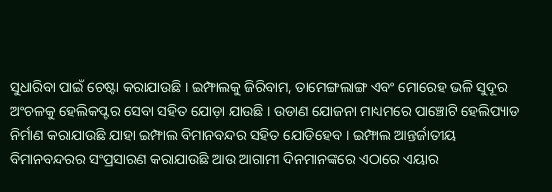ସୁଧାରିବା ପାଇଁ ଚେଷ୍ଟା କରାଯାଉଛି । ଇମ୍ଫାଲକୁ ଜିରିବାମ, ତାମେଙ୍ଗଲାଙ୍ଗ ଏବଂ ମୋରେହ ଭଳି ସୁଦୂର ଅଂଚଳକୁ ହେଲିକପ୍ଟର ସେବା ସହିତ ଯୋଡ଼ା ଯାଉଛି । ଉଡାଣ ଯୋଜନା ମାଧ୍ୟମରେ ପାଞ୍ଚୋଟି ହେଲିପ୍ୟାଡ ନିର୍ମାଣ କରାଯାଉଛି ଯାହା ଇମ୍ଫାଲ ବିମାନବନ୍ଦର ସହିତ ଯୋଡିହେବ । ଇମ୍ଫାଲ ଆନ୍ତର୍ଜାତୀୟ ବିମାନବନ୍ଦରର ସଂପ୍ରସାରଣ କରାଯାଉଛି ଆଉ ଆଗାମୀ ଦିନମାନଙ୍କରେ ଏଠାରେ ଏୟାର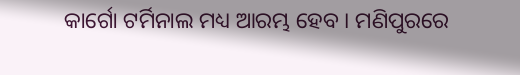କାର୍ଗୋ ଟର୍ମିନାଲ ମଧ୍ୟ ଆରମ୍ଭ ହେବ । ମଣିପୁରରେ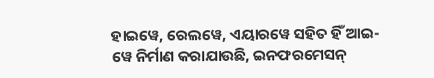ହାଇୱେ, ରେଲୱେ, ଏୟାରୱେ ସହିତ ହିଁ ଆଇ-ୱେ ନିର୍ମାଣ କରାଯାଉଛି, ଇନଫରମେସନ୍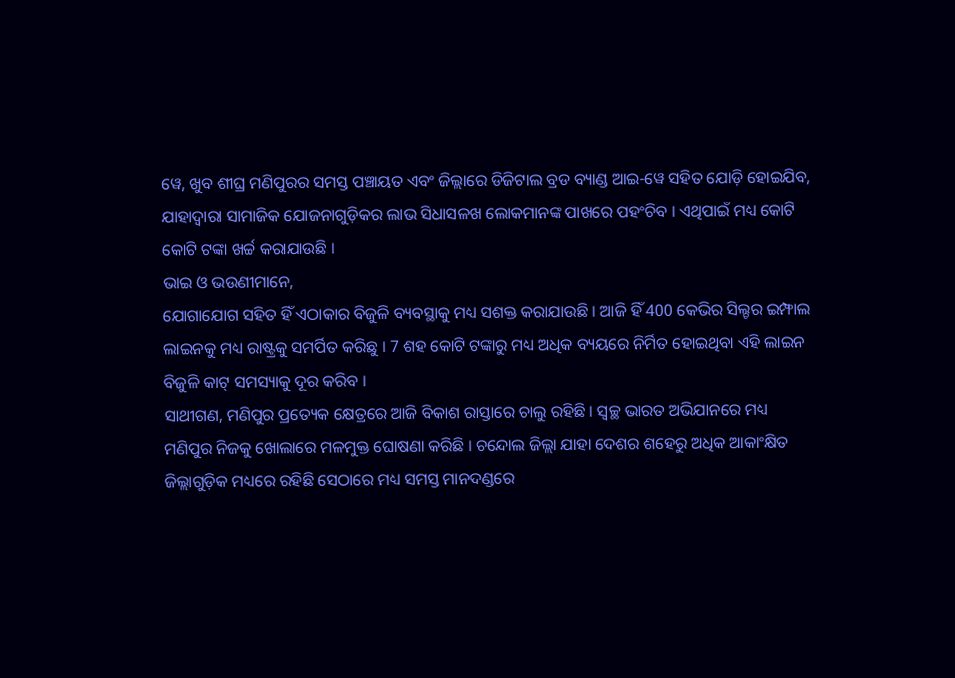ୱେ, ଖୁବ ଶୀଘ୍ର ମଣିପୁରର ସମସ୍ତ ପଞ୍ଚାୟତ ଏବଂ ଜିଲ୍ଲାରେ ଡିଜିଟାଲ ବ୍ରଡ ବ୍ୟାଣ୍ଡ ଆଇ-ୱେ ସହିତ ଯୋଡ଼ି ହୋଇଯିବ, ଯାହାଦ୍ୱାରା ସାମାଜିକ ଯୋଜନାଗୁଡ଼ିକର ଲାଭ ସିଧାସଳଖ ଲୋକମାନଙ୍କ ପାଖରେ ପହଂଚିବ । ଏଥିପାଇଁ ମଧ୍ୟ କୋଟି କୋଟି ଟଙ୍କା ଖର୍ଚ୍ଚ କରାଯାଉଛି ।
ଭାଇ ଓ ଭଉଣୀମାନେ,
ଯୋଗାଯୋଗ ସହିତ ହିଁ ଏଠାକାର ବିଜୁଳି ବ୍ୟବସ୍ଥାକୁ ମଧ୍ୟ ସଶକ୍ତ କରାଯାଉଛି । ଆଜି ହିଁ 400 କେଭିର ସିଲ୍ଚର ଇମ୍ଫାଲ ଲାଇନକୁ ମଧ୍ୟ ରାଷ୍ଟ୍ରକୁ ସମର୍ପିତ କରିଛୁ । 7 ଶହ କୋଟି ଟଙ୍କାରୁ ମଧ୍ୟ ଅଧିକ ବ୍ୟୟରେ ନିର୍ମିତ ହୋଇଥିବା ଏହି ଲାଇନ ବିଜୁଳି କାଟ୍ ସମସ୍ୟାକୁ ଦୂର କରିବ ।
ସାଥୀଗଣ, ମଣିପୁର ପ୍ରତ୍ୟେକ କ୍ଷେତ୍ରରେ ଆଜି ବିକାଶ ରାସ୍ତାରେ ଚାଲୁ ରହିଛି । ସ୍ୱଚ୍ଛ ଭାରତ ଅଭିଯାନରେ ମଧ୍ୟ ମଣିପୁର ନିଜକୁ ଖୋଲାରେ ମଳମୁକ୍ତ ଘୋଷଣା କରିଛି । ଚନ୍ଦୋଲ ଜିଲ୍ଲା ଯାହା ଦେଶର ଶହେରୁ ଅଧିକ ଆକାଂକ୍ଷିତ ଜିଲ୍ଲାଗୁଡ଼ିକ ମଧ୍ୟରେ ରହିଛି ସେଠାରେ ମଧ୍ୟ ସମସ୍ତ ମାନଦଣ୍ଡରେ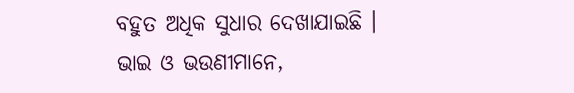ବହୁତ ଅଧିକ ସୁଧାର ଦେଖାଯାଇଛି ।
ଭାଇ ଓ ଭଉଣୀମାନେ,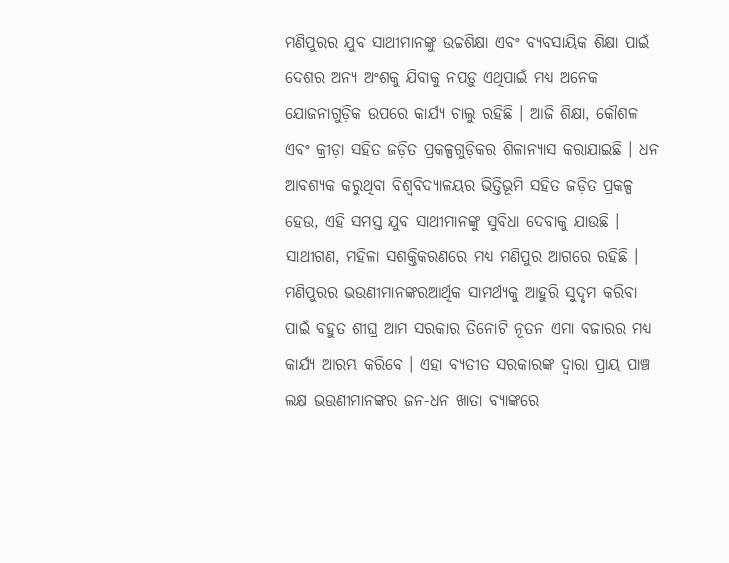ମଣିପୁରର ଯୁବ ସାଥୀମାନଙ୍କୁ ଉଚ୍ଚଶିକ୍ଷା ଏବଂ ବ୍ୟବସାୟିକ ଶିକ୍ଷା ପାଇଁ ଦେଶର ଅନ୍ୟ ଅଂଶକୁ ଯିବାକୁ ନପଡ଼ୁ ଏଥିପାଇଁ ମଧ୍ୟ ଅନେକ ଯୋଜନାଗୁଡ଼ିକ ଉପରେ କାର୍ଯ୍ୟ ଚାଲୁ ରହିଛି । ଆଜି ଶିକ୍ଷା, କୌଶଳ ଏବଂ କ୍ରୀଡ଼ା ସହିତ ଜଡ଼ିତ ପ୍ରକଳ୍ପଗୁଡ଼ିକର ଶିଳାନ୍ୟାସ କରାଯାଇଛି । ଧନ ଆବଶ୍ୟକ କରୁଥିବା ବିଶ୍ୱବିଦ୍ୟାଳୟର ଭିତ୍ତିଭୂମି ସହିତ ଜଡ଼ିତ ପ୍ରକଳ୍ପ ହେଉ, ଏହି ସମସ୍ତ ଯୁବ ସାଥୀମାନଙ୍କୁ ସୁବିଧା ଦେବାକୁ ଯାଉଛି ।
ସାଥୀଗଣ, ମହିଳା ସଶକ୍ତିକରଣରେ ମଧ୍ୟ ମଣିପୁର ଆଗରେ ରହିଛି । ମଣିପୁରର ଭଉଣୀମାନଙ୍କରଆର୍ଥିକ ସାମର୍ଥ୍ୟକୁ ଆହୁରି ସୁଦୃମ କରିବା ପାଇଁ ବହୁତ ଶୀଘ୍ର ଆମ ସରକାର ତିନୋଟି ନୂତନ ଏମା ବଜାରର ମଧ୍ୟ କାର୍ଯ୍ୟ ଆରମ୍ଭ କରିବେ । ଏହା ବ୍ୟତୀତ ସରକାରଙ୍କ ଦ୍ୱାରା ପ୍ରାୟ ପାଞ୍ଚ ଲକ୍ଷ ଭଉଣୀମାନଙ୍କର ଜନ-ଧନ ଖାତା ବ୍ୟାଙ୍କରେ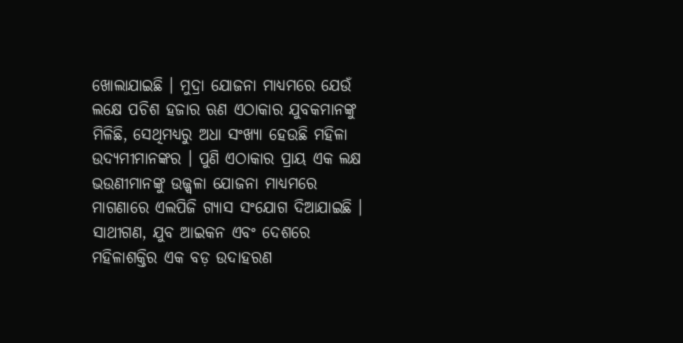ଖୋଲାଯାଇଛି । ମୁଦ୍ରା ଯୋଜନା ମାଧ୍ୟମରେ ଯେଉଁ ଲକ୍ଷେ ପଚିଶ ହଜାର ଋଣ ଏଠାକାର ଯୁବକମାନଙ୍କୁ ମିଳିଛି, ସେଥିମଧ୍ୟରୁ ଅଧା ସଂଖ୍ୟା ହେଉଛି ମହିଳା ଉଦ୍ୟମୀମାନଙ୍କର । ପୁଣି ଏଠାକାର ପ୍ରାୟ ଏକ ଲକ୍ଷ ଭଉଣୀମାନଙ୍କୁ ଉଜ୍ଜ୍ୱଳା ଯୋଜନା ମାଧ୍ୟମରେ ମାଗଣାରେ ଏଲପିଜି ଗ୍ୟାସ ସଂଯୋଗ ଦିଆଯାଇଛି ।
ସାଥୀଗଣ, ଯୁବ ଆଇକନ ଏବଂ ଦେଶରେ ମହିଳାଶକ୍ତିର ଏକ ବଡ଼ ଉଦାହରଣ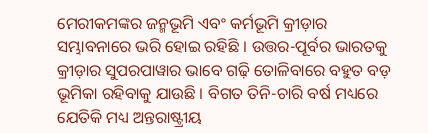ମେରୀକମଙ୍କର ଜନ୍ମଭୂମି ଏବଂ କର୍ମଭୂମି କ୍ରୀଡ଼ାର ସମ୍ଭାବନାରେ ଭରି ହୋଇ ରହିଛି । ଉତ୍ତର-ପୂର୍ବର ଭାରତକୁ କ୍ରୀଡ଼ାର ସୁପରପାୱାର ଭାବେ ଗଢ଼ି ତୋଳିବାରେ ବହୁତ ବଡ଼ ଭୂମିକା ରହିବାକୁ ଯାଉଛି । ବିଗତ ତିନି-ଚାରି ବର୍ଷ ମଧ୍ୟରେ ଯେତିକି ମଧ୍ୟ ଅନ୍ତରାଷ୍ଟ୍ରୀୟ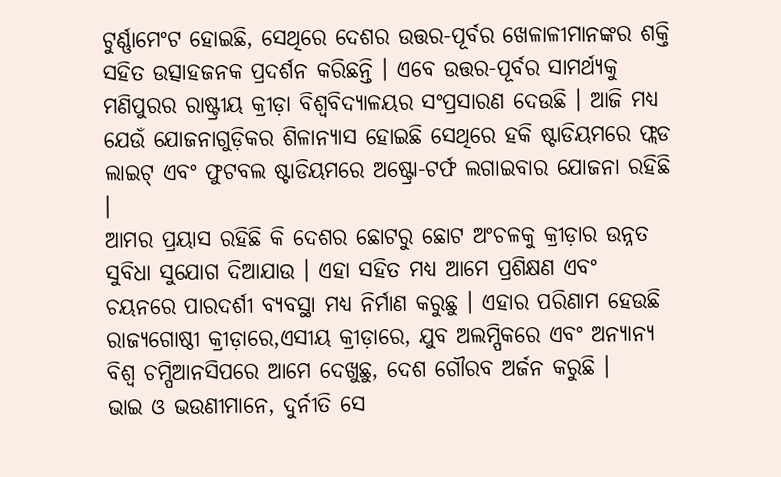ଟୁର୍ଣ୍ଣାମେଂଟ ହୋଇଛି, ସେଥିରେ ଦେଶର ଉତ୍ତର-ପୂର୍ବର ଖେଳାଳୀମାନଙ୍କର ଶକ୍ତି ସହିତ ଉତ୍ସାହଜନକ ପ୍ରଦର୍ଶନ କରିଛନ୍ତି । ଏବେ ଉତ୍ତର-ପୂର୍ବର ସାମର୍ଥ୍ୟକୁ ମଣିପୁରର ରାଷ୍ଟ୍ରୀୟ କ୍ରୀଡ଼ା ବିଶ୍ୱବିଦ୍ୟାଳୟର ସଂପ୍ରସାରଣ ଦେଉଛି । ଆଜି ମଧ୍ୟ ଯେଉଁ ଯୋଜନାଗୁଡ଼ିକର ଶିଳାନ୍ୟାସ ହୋଇଛି ସେଥିରେ ହକି ଷ୍ଟାଡିୟମରେ ଫ୍ଲଡ ଲାଇଟ୍ ଏବଂ ଫୁଟବଲ ଷ୍ଟାଡିୟମରେ ଅଷ୍ଟ୍ରୋ-ଟର୍ଫ ଲଗାଇବାର ଯୋଜନା ରହିଛି ।
ଆମର ପ୍ରୟାସ ରହିଛି କି ଦେଶର ଛୋଟରୁ ଛୋଟ ଅଂଚଳକୁ କ୍ରୀଡ଼ାର ଉନ୍ନତ ସୁବିଧା ସୁଯୋଗ ଦିଆଯାଉ । ଏହା ସହିତ ମଧ୍ୟ ଆମେ ପ୍ରଶିକ୍ଷଣ ଏବଂ ଚୟନରେ ପାରଦର୍ଶୀ ବ୍ୟବସ୍ଥା ମଧ୍ୟ ନିର୍ମାଣ କରୁଛୁ । ଏହାର ପରିଣାମ ହେଉଛି ରାଜ୍ୟଗୋଷ୍ଠୀ କ୍ରୀଡ଼ାରେ,ଏସୀୟ କ୍ରୀଡ଼ାରେ, ଯୁବ ଅଲମ୍ପିକରେ ଏବଂ ଅନ୍ୟାନ୍ୟ ବିଶ୍ୱ ଚମ୍ପିଆନସିପରେ ଆମେ ଦେଖୁଛୁ, ଦେଶ ଗୌରବ ଅର୍ଜନ କରୁଛି ।
ଭାଇ ଓ ଭଉଣୀମାନେ, ଦୁର୍ନୀତି ସେ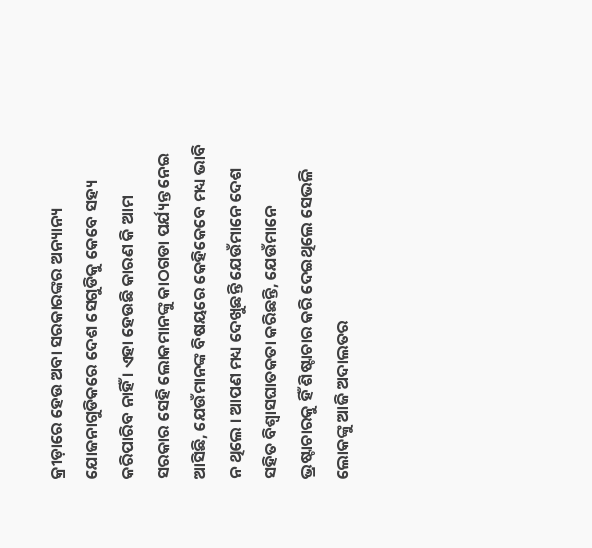କ୍ରୀଡ଼ାରେ ହେଉ ଅବା ସରକାରଙ୍କର ଅନ୍ୟାନ୍ୟ ଯୋଜନାଗୁଡିକରେ ଦେଶ ସେଗୁଡିକୁ କେବେ ସହ୍ୟ କରିପାରିବ ନାହିଁ । ଏହା ହେଉଛି କାରଣ କି ଆମ ସରକାର ସେହି ଲୋକମାନଙ୍କୁ କାଠଗଡା ପର୍ଯ୍ୟନ୍ତ ନେଇ ଆସିଛି, ଯେଉଁମାନଙ୍କ ବିଷୟରେ କେହିକେବେ ମଧ୍ୟ ଭାବି ନ ଥିଲେ । ଆପଣ ମଧ୍ୟ ଦେଖୁଛନ୍ତି ଯେଉଁମାନେ ଦେଶ ସହିତ ବିଶ୍ୱାସଘାତକତା କରିଛନ୍ତି, ଯେଉଁମାନେ ଭ୍ରଷ୍ଟାଚାରକୁ ହିଁ ଶିଷ୍ଟାଚାର କରି ଦେଇଥିଲେ ସେଭଳି ଲୋକଙ୍କୁ ଆଜି ଅଦାଲତର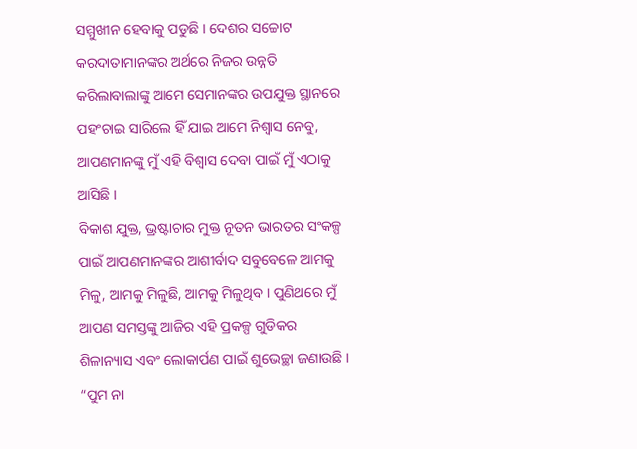ସମ୍ମୁଖୀନ ହେବାକୁ ପଡୁଛି । ଦେଶର ସଚ୍ଚୋଟ କରଦାତାମାନଙ୍କର ଅର୍ଥରେ ନିଜର ଉନ୍ନତି କରିଲାବାଲାଙ୍କୁ ଆମେ ସେମାନଙ୍କର ଉପଯୁକ୍ତ ସ୍ଥାନରେ ପହଂଚାଇ ସାରିଲେ ହିଁ ଯାଇ ଆମେ ନିଶ୍ୱାସ ନେବୁ, ଆପଣମାନଙ୍କୁ ମୁଁ ଏହି ବିଶ୍ୱାସ ଦେବା ପାଇଁ ମୁଁ ଏଠାକୁ ଆସିଛି ।
ବିକାଶ ଯୁକ୍ତ, ଭ୍ରଷ୍ଟାଚାର ମୁକ୍ତ ନୂତନ ଭାରତର ସଂକଳ୍ପ ପାଇଁ ଆପଣମାନଙ୍କର ଆଶୀର୍ବାଦ ସବୁବେଳେ ଆମକୁ ମିଳୁ, ଆମକୁ ମିଳୁଛି, ଆମକୁ ମିଳୁଥିବ । ପୁଣିଥରେ ମୁଁ ଆପଣ ସମସ୍ତଙ୍କୁ ଆଜିର ଏହି ପ୍ରକଳ୍ପ ଗୁଡିକର ଶିଳାନ୍ୟାସ ଏବଂ ଲୋକାର୍ପଣ ପାଇଁ ଶୁଭେଚ୍ଛା ଜଣାଉଛି । “ପୁମ ନା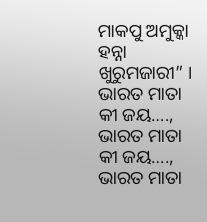ମାକପୁ ଅମୁକ୍କା ହନ୍ନା ଖୁରୁମଜାରୀ” ।
ଭାରତ ମାତା କୀ ଜୟ…., ଭାରତ ମାତା କୀ ଜୟ…., ଭାରତ ମାତା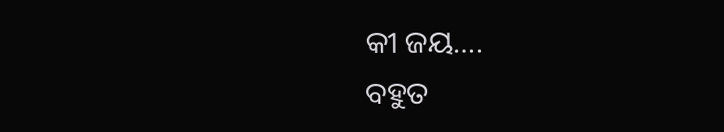କୀ ଜୟ….
ବହୁତ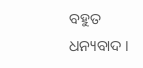ବହୁତ ଧନ୍ୟବାଦ ।